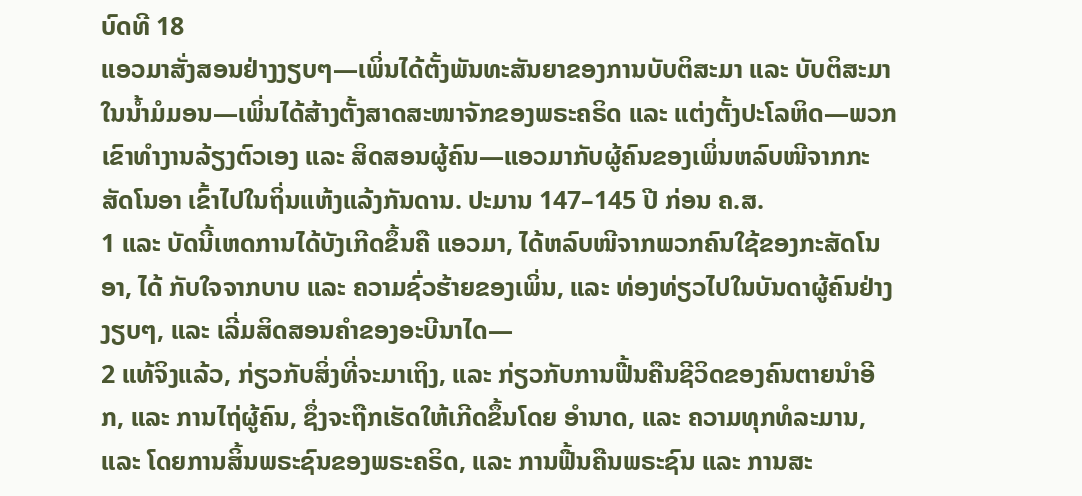ບົດທີ 18
ແອວມາສັ່ງສອນຢ່າງງຽບໆ—ເພິ່ນໄດ້ຕັ້ງພັນທະສັນຍາຂອງການບັບຕິສະມາ ແລະ ບັບຕິສະມາໃນນ້ຳມໍມອນ—ເພິ່ນໄດ້ສ້າງຕັ້ງສາດສະໜາຈັກຂອງພຣະຄຣິດ ແລະ ແຕ່ງຕັ້ງປະໂລຫິດ—ພວກເຂົາທຳງານລ້ຽງຕົວເອງ ແລະ ສິດສອນຜູ້ຄົນ—ແອວມາກັບຜູ້ຄົນຂອງເພິ່ນຫລົບໜີຈາກກະສັດໂນອາ ເຂົ້າໄປໃນຖິ່ນແຫ້ງແລ້ງກັນດານ. ປະມານ 147–145 ປີ ກ່ອນ ຄ.ສ.
1 ແລະ ບັດນີ້ເຫດການໄດ້ບັງເກີດຂຶ້ນຄື ແອວມາ, ໄດ້ຫລົບໜີຈາກພວກຄົນໃຊ້ຂອງກະສັດໂນອາ, ໄດ້ ກັບໃຈຈາກບາບ ແລະ ຄວາມຊົ່ວຮ້າຍຂອງເພິ່ນ, ແລະ ທ່ອງທ່ຽວໄປໃນບັນດາຜູ້ຄົນຢ່າງງຽບໆ, ແລະ ເລີ່ມສິດສອນຄຳຂອງອະບີນາໄດ—
2 ແທ້ຈິງແລ້ວ, ກ່ຽວກັບສິ່ງທີ່ຈະມາເຖິງ, ແລະ ກ່ຽວກັບການຟື້ນຄືນຊີວິດຂອງຄົນຕາຍນຳອີກ, ແລະ ການໄຖ່ຜູ້ຄົນ, ຊຶ່ງຈະຖືກເຮັດໃຫ້ເກີດຂຶ້ນໂດຍ ອຳນາດ, ແລະ ຄວາມທຸກທໍລະມານ, ແລະ ໂດຍການສິ້ນພຣະຊົນຂອງພຣະຄຣິດ, ແລະ ການຟື້ນຄືນພຣະຊົນ ແລະ ການສະ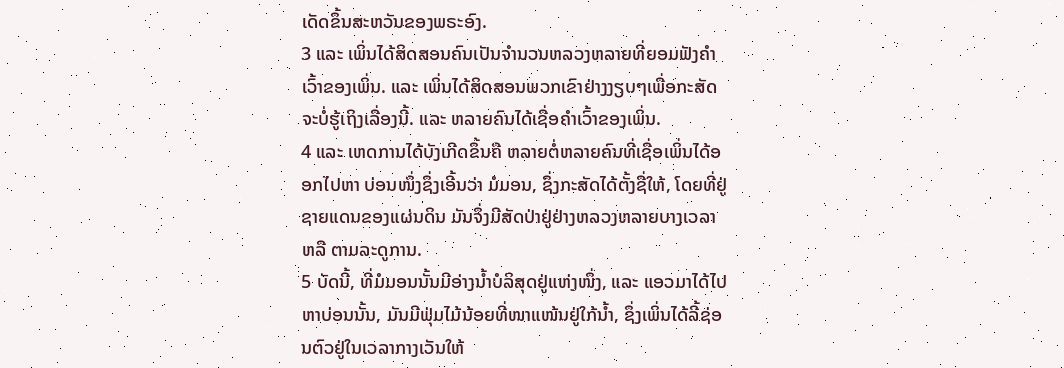ເດັດຂຶ້ນສະຫວັນຂອງພຣະອົງ.
3 ແລະ ເພິ່ນໄດ້ສິດສອນຄົນເປັນຈຳນວນຫລວງຫລາຍທີ່ຍອມຟັງຄຳເວົ້າຂອງເພິ່ນ. ແລະ ເພິ່ນໄດ້ສິດສອນພວກເຂົາຢ່າງງຽບໆເພື່ອກະສັດຈະບໍ່ຮູ້ເຖິງເລື່ອງນີ້. ແລະ ຫລາຍຄົນໄດ້ເຊື່ອຄຳເວົ້າຂອງເພິ່ນ.
4 ແລະ ເຫດການໄດ້ບັງເກີດຂຶ້ນຄື ຫລາຍຕໍ່ຫລາຍຄົນທີ່ເຊື່ອເພິ່ນໄດ້ອອກໄປຫາ ບ່ອນໜຶ່ງຊຶ່ງເອີ້ນວ່າ ມໍມອນ, ຊຶ່ງກະສັດໄດ້ຕັ້ງຊື່ໃຫ້, ໂດຍທີ່ຢູ່ຊາຍແດນຂອງແຜ່ນດິນ ມັນຈຶ່ງມີສັດປ່າຢູ່ຢ່າງຫລວງຫລາຍບາງເວລາ ຫລື ຕາມລະດູການ.
5 ບັດນີ້, ທີ່ມໍມອນນັ້ນມີອ່າງນ້ຳບໍລິສຸດຢູ່ແຫ່ງໜຶ່ງ, ແລະ ແອວມາໄດ້ໄປຫາບ່ອນນັ້ນ, ມັນມີຟຸ່ມໄມ້ນ້ອຍທີ່ໜາແໜ້ນຢູ່ໃກ້ນ້ຳ, ຊຶ່ງເພິ່ນໄດ້ລີ້ຊ່ອນຕົວຢູ່ໃນເວລາກາງເວັນໃຫ້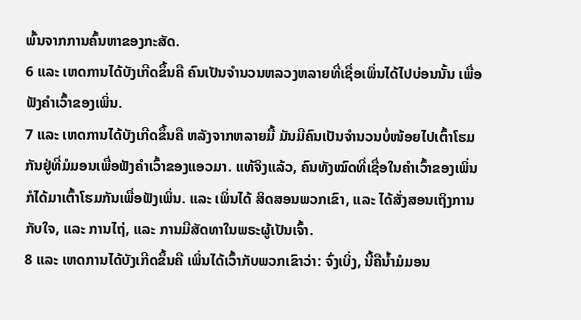ພົ້ນຈາກການຄົ້ນຫາຂອງກະສັດ.
6 ແລະ ເຫດການໄດ້ບັງເກີດຂຶ້ນຄື ຄົນເປັນຈຳນວນຫລວງຫລາຍທີ່ເຊື່ອເພິ່ນໄດ້ໄປບ່ອນນັ້ນ ເພື່ອຟັງຄຳເວົ້າຂອງເພິ່ນ.
7 ແລະ ເຫດການໄດ້ບັງເກີດຂຶ້ນຄື ຫລັງຈາກຫລາຍມື້ ມັນມີຄົນເປັນຈຳນວນບໍ່ໜ້ອຍໄປເຕົ້າໂຮມກັນຢູ່ທີ່ມໍມອນເພື່ອຟັງຄຳເວົ້າຂອງແອວມາ. ແທ້ຈິງແລ້ວ, ຄົນທັງໝົດທີ່ເຊື່ອໃນຄຳເວົ້າຂອງເພິ່ນກໍໄດ້ມາເຕົ້າໂຮມກັນເພື່ອຟັງເພິ່ນ. ແລະ ເພິ່ນໄດ້ ສິດສອນພວກເຂົາ, ແລະ ໄດ້ສັ່ງສອນເຖິງການກັບໃຈ, ແລະ ການໄຖ່, ແລະ ການມີສັດທາໃນພຣະຜູ້ເປັນເຈົ້າ.
8 ແລະ ເຫດການໄດ້ບັງເກີດຂຶ້ນຄື ເພິ່ນໄດ້ເວົ້າກັບພວກເຂົາວ່າ: ຈົ່ງເບິ່ງ, ນີ້ຄືນ້ຳມໍມອນ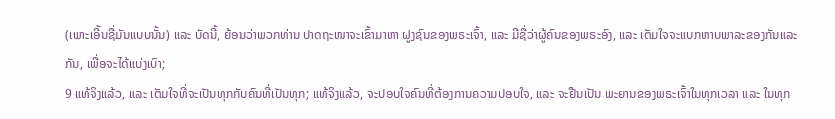(ເພາະເອີ້ນຊື່ມັນແບບນັ້ນ) ແລະ ບັດນີ້, ຍ້ອນວ່າພວກທ່ານ ປາດຖະໜາຈະເຂົ້າມາຫາ ຝູງຊົນຂອງພຣະເຈົ້າ, ແລະ ມີຊື່ວ່າຜູ້ຄົນຂອງພຣະອົງ, ແລະ ເຕັມໃຈຈະແບກຫາບພາລະຂອງກັນແລະກັນ, ເພື່ອຈະໄດ້ແບ່ງເບົາ;
9 ແທ້ຈິງແລ້ວ, ແລະ ເຕັມໃຈທີ່ຈະເປັນທຸກກັບຄົນທີ່ເປັນທຸກ; ແທ້ຈິງແລ້ວ, ຈະປອບໃຈຄົນທີ່ຕ້ອງການຄວາມປອບໃຈ, ແລະ ຈະຢືນເປັນ ພະຍານຂອງພຣະເຈົ້າໃນທຸກເວລາ ແລະ ໃນທຸກ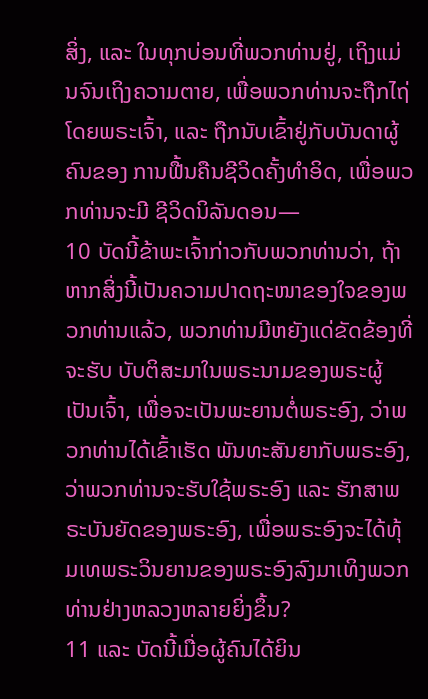ສິ່ງ, ແລະ ໃນທຸກບ່ອນທີ່ພວກທ່ານຢູ່, ເຖິງແມ່ນຈົນເຖິງຄວາມຕາຍ, ເພື່ອພວກທ່ານຈະຖືກໄຖ່ໂດຍພຣະເຈົ້າ, ແລະ ຖືກນັບເຂົ້າຢູ່ກັບບັນດາຜູ້ຄົນຂອງ ການຟື້ນຄືນຊີວິດຄັ້ງທຳອິດ, ເພື່ອພວກທ່ານຈະມີ ຊີວິດນິລັນດອນ—
10 ບັດນີ້ຂ້າພະເຈົ້າກ່າວກັບພວກທ່ານວ່າ, ຖ້າຫາກສິ່ງນີ້ເປັນຄວາມປາດຖະໜາຂອງໃຈຂອງພວກທ່ານແລ້ວ, ພວກທ່ານມີຫຍັງແດ່ຂັດຂ້ອງທີ່ຈະຮັບ ບັບຕິສະມາໃນພຣະນາມຂອງພຣະຜູ້ເປັນເຈົ້າ, ເພື່ອຈະເປັນພະຍານຕໍ່ພຣະອົງ, ວ່າພວກທ່ານໄດ້ເຂົ້າເຮັດ ພັນທະສັນຍາກັບພຣະອົງ, ວ່າພວກທ່ານຈະຮັບໃຊ້ພຣະອົງ ແລະ ຮັກສາພຣະບັນຍັດຂອງພຣະອົງ, ເພື່ອພຣະອົງຈະໄດ້ທຸ້ມເທພຣະວິນຍານຂອງພຣະອົງລົງມາເທິງພວກທ່ານຢ່າງຫລວງຫລາຍຍິ່ງຂຶ້ນ?
11 ແລະ ບັດນີ້ເມື່ອຜູ້ຄົນໄດ້ຍິນ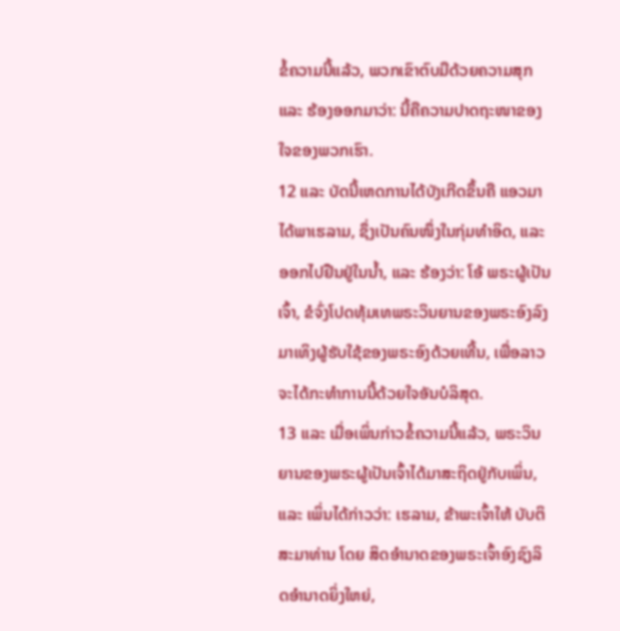ຂໍ້ຄວາມນີ້ແລ້ວ, ພວກເຂົາຕົບມືດ້ວຍຄວາມສຸກ ແລະ ຮ້ອງອອກມາວ່າ: ນີ້ຄືຄວາມປາດຖະໜາຂອງໃຈຂອງພວກເຮົາ.
12 ແລະ ບັດນີ້ເຫດການໄດ້ບັງເກີດຂຶ້ນຄື ແອວມາໄດ້ພາເຮລາມ, ຊຶ່ງເປັນຄົນໜຶ່ງໃນກຸ່ມທຳອິດ, ແລະ ອອກໄປຢືນຢູ່ໃນນ້ຳ, ແລະ ຮ້ອງວ່າ: ໂອ້ ພຣະຜູ້ເປັນເຈົ້າ, ຂໍຈົ່ງໂປດທຸ້ມເທພຣະວິນຍານຂອງພຣະອົງລົງມາເທິງຜູ້ຮັບໃຊ້ຂອງພຣະອົງດ້ວຍເທີ້ນ, ເພື່ອລາວຈະໄດ້ກະທຳການນີ້ດ້ວຍໃຈອັນບໍລິສຸດ.
13 ແລະ ເມື່ອເພິ່ນກ່າວຂໍ້ຄວາມນີ້ແລ້ວ, ພຣະວິນຍານຂອງພຣະຜູ້ເປັນເຈົ້າໄດ້ມາສະຖິດຢູ່ກັບເພິ່ນ, ແລະ ເພິ່ນໄດ້ກ່າວວ່າ: ເຮລາມ, ຂ້າພະເຈົ້າໃຫ້ ບັບຕິສະມາທ່ານ ໂດຍ ສິດອຳນາດຂອງພຣະເຈົ້າອົງຊົງລິດອຳນາດຍິ່ງໃຫຍ່,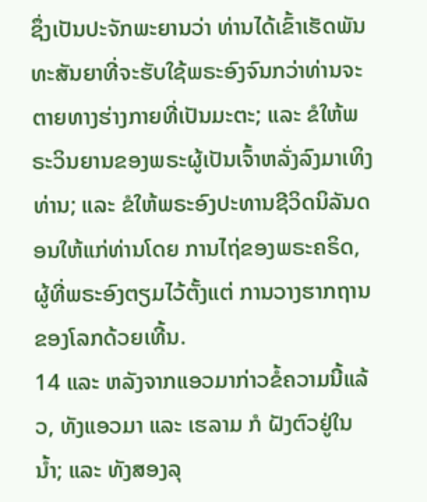ຊຶ່ງເປັນປະຈັກພະຍານວ່າ ທ່ານໄດ້ເຂົ້າເຮັດພັນທະສັນຍາທີ່ຈະຮັບໃຊ້ພຣະອົງຈົນກວ່າທ່ານຈະຕາຍທາງຮ່າງກາຍທີ່ເປັນມະຕະ; ແລະ ຂໍໃຫ້ພຣະວິນຍານຂອງພຣະຜູ້ເປັນເຈົ້າຫລັ່ງລົງມາເທິງທ່ານ; ແລະ ຂໍໃຫ້ພຣະອົງປະທານຊີວິດນິລັນດອນໃຫ້ແກ່ທ່ານໂດຍ ການໄຖ່ຂອງພຣະຄຣິດ, ຜູ້ທີ່ພຣະອົງຕຽມໄວ້ຕັ້ງແຕ່ ການວາງຮາກຖານຂອງໂລກດ້ວຍເທີ້ນ.
14 ແລະ ຫລັງຈາກແອວມາກ່າວຂໍ້ຄວາມນີ້ແລ້ວ, ທັງແອວມາ ແລະ ເຮລາມ ກໍ ຝັງຕົວຢູ່ໃນນ້ຳ; ແລະ ທັງສອງລຸ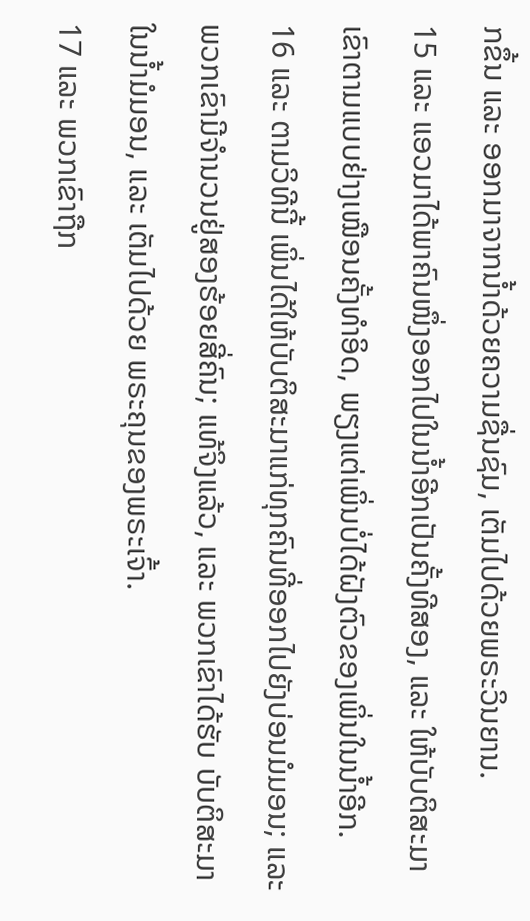ກຂຶ້ນ ແລະ ອອກມາຈາກນ້ຳດ້ວຍຄວາມຊື່ນຊົມ, ເຕັມໄປດ້ວຍພຣະວິນຍານ.
15 ແລະ ແອວມາໄດ້ພາຄົນໜຶ່ງອອກໄປໃນນ້ຳອີກເປັນຄັ້ງທີສອງ, ແລະ ໃຫ້ບັບຕິສະມາເຂົາຕາມແບບຢ່າງເໝືອນຄັ້ງທຳອິດ, ພຽງແຕ່ເພິ່ນບໍ່ໄດ້ຝັງຕົວຂອງເພິ່ນໃນນ້ຳອີກ.
16 ແລະ ຕາມວິທີນີ້ ເພິ່ນໄດ້ໃຫ້ບັບຕິສະມາແກ່ທຸກຄົນທີ່ອອກໄປຍັງບ່ອນມໍມອນ; ແລະ ພວກເຂົາມີຈຳນວນຢູ່ສອງຮ້ອຍສີ່ຄົນ; ແທ້ຈິງແລ້ວ, ແລະ ພວກເຂົາໄດ້ຮັບ ບັບຕິສະມາໃນນ້ຳມໍມອນ, ແລະ ເຕັມໄປດ້ວຍ ພຣະຄຸນຂອງພຣະເຈົ້າ.
17 ແລະ ພວກເຂົາຖືກ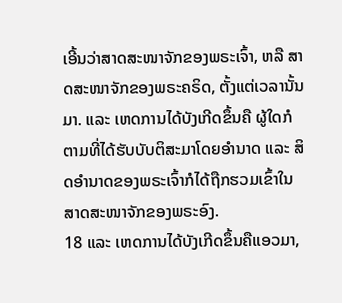ເອີ້ນວ່າສາດສະໜາຈັກຂອງພຣະເຈົ້າ, ຫລື ສາດສະໜາຈັກຂອງພຣະຄຣິດ, ຕັ້ງແຕ່ເວລານັ້ນມາ. ແລະ ເຫດການໄດ້ບັງເກີດຂຶ້ນຄື ຜູ້ໃດກໍຕາມທີ່ໄດ້ຮັບບັບຕິສະມາໂດຍອຳນາດ ແລະ ສິດອຳນາດຂອງພຣະເຈົ້າກໍໄດ້ຖືກຮວມເຂົ້າໃນສາດສະໜາຈັກຂອງພຣະອົງ.
18 ແລະ ເຫດການໄດ້ບັງເກີດຂຶ້ນຄືແອວມາ,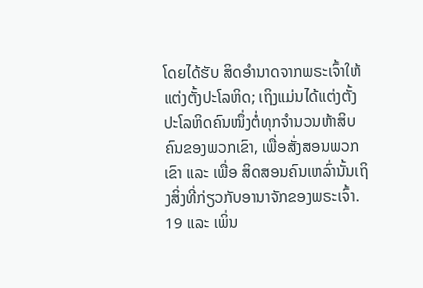ໂດຍໄດ້ຮັບ ສິດອຳນາດຈາກພຣະເຈົ້າໃຫ້ແຕ່ງຕັ້ງປະໂລຫິດ; ເຖິງແມ່ນໄດ້ແຕ່ງຕັ້ງປະໂລຫິດຄົນໜຶ່ງຕໍ່ທຸກຈຳນວນຫ້າສິບຄົນຂອງພວກເຂົາ, ເພື່ອສັ່ງສອນພວກເຂົາ ແລະ ເພື່ອ ສິດສອນຄົນເຫລົ່ານັ້ນເຖິງສິ່ງທີ່ກ່ຽວກັບອານາຈັກຂອງພຣະເຈົ້າ.
19 ແລະ ເພິ່ນ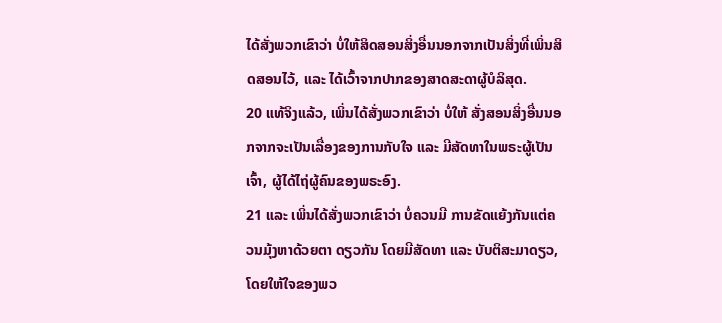ໄດ້ສັ່ງພວກເຂົາວ່າ ບໍ່ໃຫ້ສິດສອນສິ່ງອື່ນນອກຈາກເປັນສິ່ງທີ່ເພິ່ນສິດສອນໄວ້, ແລະ ໄດ້ເວົ້າຈາກປາກຂອງສາດສະດາຜູ້ບໍລິສຸດ.
20 ແທ້ຈິງແລ້ວ, ເພິ່ນໄດ້ສັ່ງພວກເຂົາວ່າ ບໍ່ໃຫ້ ສັ່ງສອນສິ່ງອື່ນນອກຈາກຈະເປັນເລື່ອງຂອງການກັບໃຈ ແລະ ມີສັດທາໃນພຣະຜູ້ເປັນເຈົ້າ, ຜູ້ໄດ້ໄຖ່ຜູ້ຄົນຂອງພຣະອົງ.
21 ແລະ ເພິ່ນໄດ້ສັ່ງພວກເຂົາວ່າ ບໍ່ຄວນມີ ການຂັດແຍ້ງກັນແຕ່ຄວນມຸ້ງຫາດ້ວຍຕາ ດຽວກັນ ໂດຍມີສັດທາ ແລະ ບັບຕິສະມາດຽວ, ໂດຍໃຫ້ໃຈຂອງພວ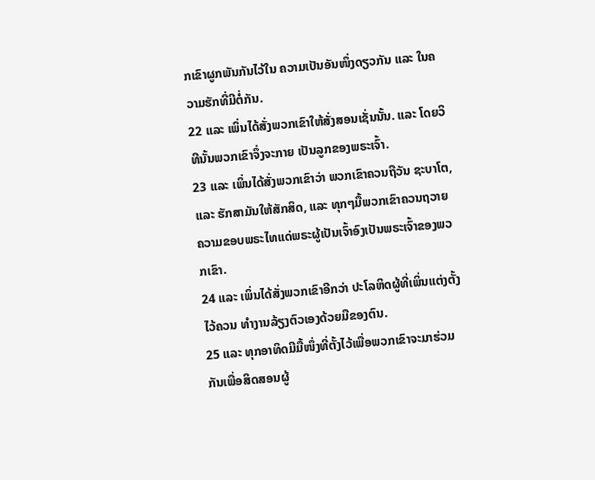ກເຂົາຜູກພັນກັນໄວ້ໃນ ຄວາມເປັນອັນໜຶ່ງດຽວກັນ ແລະ ໃນຄວາມຮັກທີ່ມີຕໍ່ກັນ.
22 ແລະ ເພິ່ນໄດ້ສັ່ງພວກເຂົາໃຫ້ສັ່ງສອນເຊັ່ນນັ້ນ. ແລະ ໂດຍວິທີນັ້ນພວກເຂົາຈຶ່ງຈະກາຍ ເປັນລູກຂອງພຣະເຈົ້າ.
23 ແລະ ເພິ່ນໄດ້ສັ່ງພວກເຂົາວ່າ ພວກເຂົາຄວນຖືວັນ ຊະບາໂຕ, ແລະ ຮັກສາມັນໃຫ້ສັກສິດ, ແລະ ທຸກໆມື້ພວກເຂົາຄວນຖວາຍຄວາມຂອບພຣະໄທແດ່ພຣະຜູ້ເປັນເຈົ້າອົງເປັນພຣະເຈົ້າຂອງພວກເຂົາ.
24 ແລະ ເພິ່ນໄດ້ສັ່ງພວກເຂົາອີກວ່າ ປະໂລຫິດຜູ້ທີ່ເພິ່ນແຕ່ງຕັ້ງໄວ້ຄວນ ທຳງານລ້ຽງຕົວເອງດ້ວຍມືຂອງຕົນ.
25 ແລະ ທຸກອາທິດມີມື້ໜຶ່ງທີ່ຕັ້ງໄວ້ເພື່ອພວກເຂົາຈະມາຮ່ວມກັນເພື່ອສິດສອນຜູ້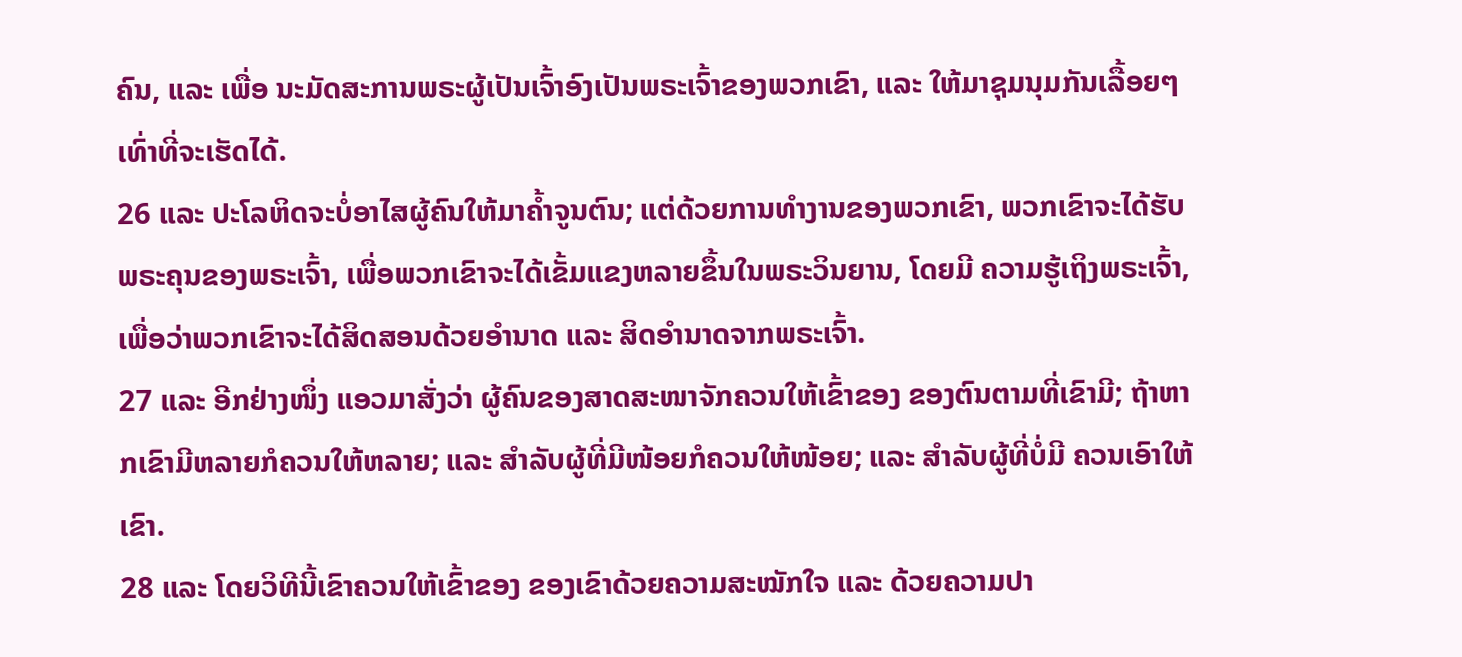ຄົນ, ແລະ ເພື່ອ ນະມັດສະການພຣະຜູ້ເປັນເຈົ້າອົງເປັນພຣະເຈົ້າຂອງພວກເຂົາ, ແລະ ໃຫ້ມາຊຸມນຸມກັນເລື້ອຍໆເທົ່າທີ່ຈະເຮັດໄດ້.
26 ແລະ ປະໂລຫິດຈະບໍ່ອາໄສຜູ້ຄົນໃຫ້ມາຄ້ຳຈູນຕົນ; ແຕ່ດ້ວຍການທຳງານຂອງພວກເຂົາ, ພວກເຂົາຈະໄດ້ຮັບ ພຣະຄຸນຂອງພຣະເຈົ້າ, ເພື່ອພວກເຂົາຈະໄດ້ເຂັ້ມແຂງຫລາຍຂຶ້ນໃນພຣະວິນຍານ, ໂດຍມີ ຄວາມຮູ້ເຖິງພຣະເຈົ້າ, ເພື່ອວ່າພວກເຂົາຈະໄດ້ສິດສອນດ້ວຍອຳນາດ ແລະ ສິດອຳນາດຈາກພຣະເຈົ້າ.
27 ແລະ ອີກຢ່າງໜຶ່ງ ແອວມາສັ່ງວ່າ ຜູ້ຄົນຂອງສາດສະໜາຈັກຄວນໃຫ້ເຂົ້າຂອງ ຂອງຕົນຕາມທີ່ເຂົາມີ; ຖ້າຫາກເຂົາມີຫລາຍກໍຄວນໃຫ້ຫລາຍ; ແລະ ສຳລັບຜູ້ທີ່ມີໜ້ອຍກໍຄວນໃຫ້ໜ້ອຍ; ແລະ ສຳລັບຜູ້ທີ່ບໍ່ມີ ຄວນເອົາໃຫ້ເຂົາ.
28 ແລະ ໂດຍວິທີນີ້ເຂົາຄວນໃຫ້ເຂົ້າຂອງ ຂອງເຂົາດ້ວຍຄວາມສະໝັກໃຈ ແລະ ດ້ວຍຄວາມປາ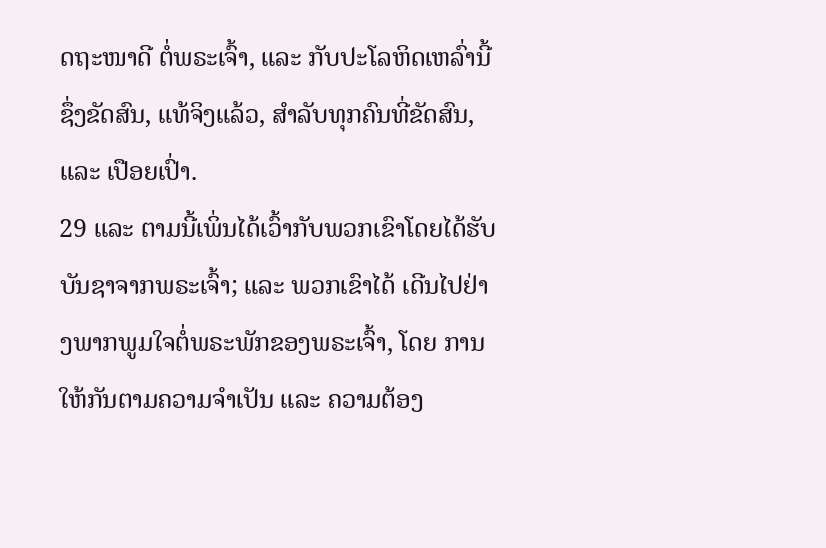ດຖະໜາດີ ຕໍ່ພຣະເຈົ້າ, ແລະ ກັບປະໂລຫິດເຫລົ່ານີ້ຊຶ່ງຂັດສົນ, ແທ້ຈິງແລ້ວ, ສຳລັບທຸກຄົນທີ່ຂັດສົນ, ແລະ ເປືອຍເປົ່າ.
29 ແລະ ຕາມນີ້ເພິ່ນໄດ້ເວົ້າກັບພວກເຂົາໂດຍໄດ້ຮັບບັນຊາຈາກພຣະເຈົ້າ; ແລະ ພວກເຂົາໄດ້ ເດີນໄປຢ່າງພາກພູມໃຈຕໍ່ພຣະພັກຂອງພຣະເຈົ້າ, ໂດຍ ການໃຫ້ກັນຕາມຄວາມຈຳເປັນ ແລະ ຄວາມຕ້ອງ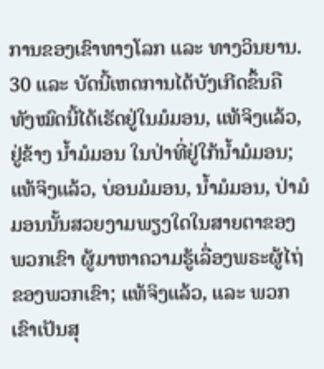ການຂອງເຂົາທາງໂລກ ແລະ ທາງວິນຍານ.
30 ແລະ ບັດນີ້ເຫດການໄດ້ບັງເກີດຂຶ້ນຄື ທັງໝົດນີ້ໄດ້ເຮັດຢູ່ໃນມໍມອນ, ແທ້ຈິງແລ້ວ, ຢູ່ຂ້າງ ນ້ຳມໍມອນ ໃນປ່າທີ່ຢູ່ໃກ້ນ້ຳມໍມອນ; ແທ້ຈິງແລ້ວ, ບ່ອນມໍມອນ, ນ້ຳມໍມອນ, ປ່າມໍມອນນັ້ນສວຍງາມພຽງໃດໃນສາຍຕາຂອງພວກເຂົາ ຜູ້ມາຫາຄວາມຮູ້ເລື່ອງພຣະຜູ້ໄຖ່ຂອງພວກເຂົາ; ແທ້ຈິງແລ້ວ, ແລະ ພວກເຂົາເປັນສຸ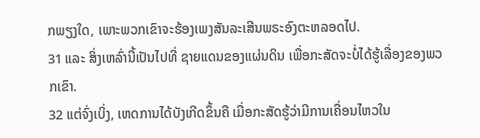ກພຽງໃດ, ເພາະພວກເຂົາຈະຮ້ອງເພງສັນລະເສີນພຣະອົງຕະຫລອດໄປ.
31 ແລະ ສິ່ງເຫລົ່ານີ້ເປັນໄປທີ່ ຊາຍແດນຂອງແຜ່ນດິນ ເພື່ອກະສັດຈະບໍ່ໄດ້ຮູ້ເລື່ອງຂອງພວກເຂົາ.
32 ແຕ່ຈົ່ງເບິ່ງ, ເຫດການໄດ້ບັງເກີດຂຶ້ນຄື ເມື່ອກະສັດຮູ້ວ່າມີການເຄື່ອນໄຫວໃນ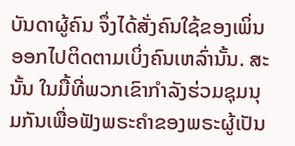ບັນດາຜູ້ຄົນ ຈຶ່ງໄດ້ສັ່ງຄົນໃຊ້ຂອງເພິ່ນອອກໄປຕິດຕາມເບິ່ງຄົນເຫລົ່ານັ້ນ. ສະນັ້ນ ໃນມື້ທີ່ພວກເຂົາກຳລັງຮ່ວມຊຸມນຸມກັນເພື່ອຟັງພຣະຄຳຂອງພຣະຜູ້ເປັນ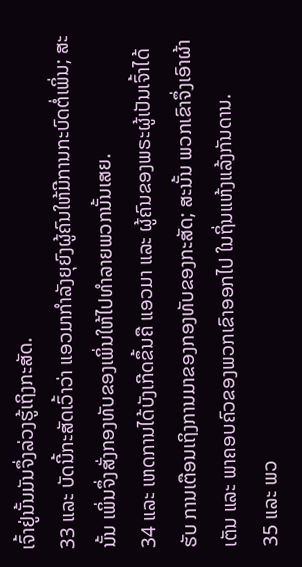ເຈົ້າຢູ່ນັ້ນມັນຈຶ່ງລ່ວງຮູ້ເຖິງກະສັດ.
33 ແລະ ບັດນີ້ກະສັດເວົ້າວ່າ ແອວມາກຳລັງຍຸຍົງຜູ້ຄົນໃຫ້ມີການກະບົດຕໍ່ເພິ່ນ; ສະນັ້ນ ເພິ່ນຈຶ່ງສັ່ງກອງທັບຂອງເພິ່ນໃຫ້ໄປທຳລາຍພວກນັ້ນເສຍ.
34 ແລະ ເຫດການໄດ້ບັງເກີດຂຶ້ນຄື ແອວມາ ແລະ ຜູ້ຄົນຂອງພຣະຜູ້ເປັນເຈົ້າໄດ້ຮັບ ການເຕືອນເຖິງການມາຂອງກອງທັບຂອງກະສັດ; ສະນັ້ນ ພວກເຂົາຈຶ່ງເອົາຜ້າເຕັນ ແລະ ພາຄອບຄົວຂອງພວກເຂົາອອກໄປ ໃນຖິ່ນແຫ້ງແລ້ງກັນດານ.
35 ແລະ ພວ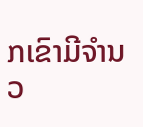ກເຂົາມີຈຳນວ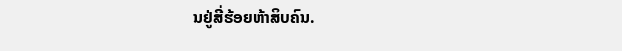ນຢູ່ສີ່ຮ້ອຍຫ້າສິບຄົນ.